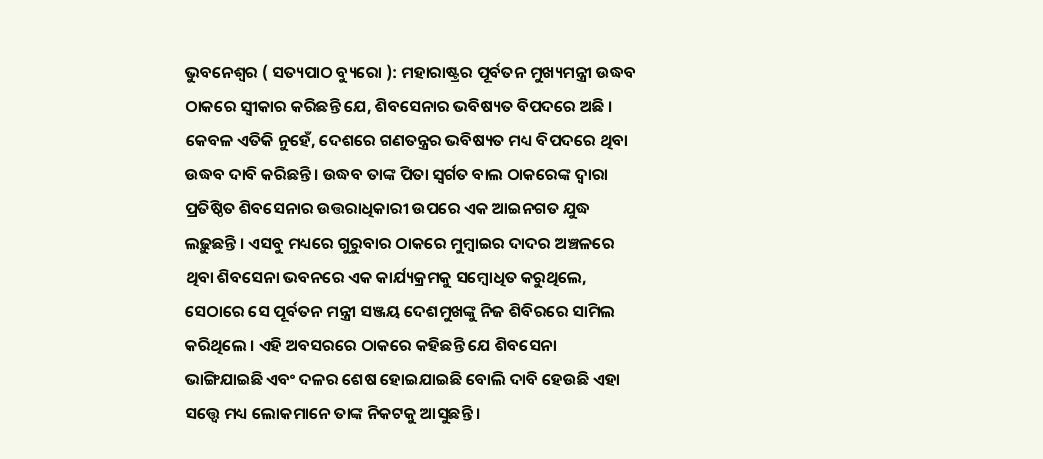ଭୁବନେଶ୍ଵର ( ସତ୍ୟପାଠ ବ୍ୟୁରୋ ): ମହାରାଷ୍ଟ୍ରର ପୂର୍ବତନ ମୁଖ୍ୟମନ୍ତ୍ରୀ ଉଦ୍ଧବ ଠାକରେ ସ୍ୱୀକାର କରିଛନ୍ତି ଯେ, ଶିବସେନାର ଭବିଷ୍ୟତ ବିପଦରେ ଅଛି । କେବଳ ଏତିକି ନୁହେଁ, ଦେଶରେ ଗଣତନ୍ତ୍ରର ଭବିଷ୍ୟତ ମଧ୍ୟ ବିପଦରେ ଥିବା ଉଦ୍ଧବ ଦାବି କରିଛନ୍ତି । ଉଦ୍ଧବ ତାଙ୍କ ପିତା ସ୍ୱର୍ଗତ ବାଲ ଠାକରେଙ୍କ ଦ୍ୱାରା ପ୍ରତିଷ୍ଠିତ ଶିବସେନାର ଉତ୍ତରାଧିକାରୀ ଉପରେ ଏକ ଆଇନଗତ ଯୁଦ୍ଧ ଲଢ଼ୁଛନ୍ତି । ଏସବୁ ମଧ୍ୟରେ ଗୁରୁବାର ଠାକରେ ମୁମ୍ବାଇର ଦାଦର ଅଞ୍ଚଳରେ ଥିବା ଶିବସେନା ଭବନରେ ଏକ କାର୍ଯ୍ୟକ୍ରମକୁ ସମ୍ବୋଧିତ କରୁଥିଲେ, ସେଠାରେ ସେ ପୂର୍ବତନ ମନ୍ତ୍ରୀ ସଞ୍ଜୟ ଦେଶମୁଖଙ୍କୁ ନିଜ ଶିବିରରେ ସାମିଲ କରିଥିଲେ । ଏହି ଅବସରରେ ଠାକରେ କହିଛନ୍ତି ଯେ ଶିବସେନା ଭାଙ୍ଗିଯାଇଛି ଏବଂ ଦଳର ଶେଷ ହୋଇଯାଇଛି ବୋଲି ଦାବି ହେଉଛି ଏହା ସତ୍ତ୍ବେ ମଧ୍ୟ ଲୋକମାନେ ତାଙ୍କ ନିକଟକୁ ଆସୁଛନ୍ତି ।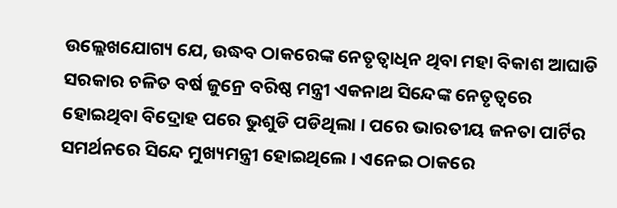ଉଲ୍ଲେଖଯୋଗ୍ୟ ଯେ, ଉଦ୍ଧବ ଠାକରେଙ୍କ ନେତୃତ୍ବାଧିନ ଥିବା ମହା ବିକାଶ ଆଘାଡି ସରକାର ଚଳିତ ବର୍ଷ ଜୁନ୍ରେ ବରିଷ୍ଠ ମନ୍ତ୍ରୀ ଏକନାଥ ସିନ୍ଦେଙ୍କ ନେତୃତ୍ୱରେ ହୋଇଥିବା ବିଦ୍ରୋହ ପରେ ଭୁଶୁଡି ପଡିଥିଲା । ପରେ ଭାରତୀୟ ଜନତା ପାର୍ଟିର ସମର୍ଥନରେ ସିନ୍ଦେ ମୁଖ୍ୟମନ୍ତ୍ରୀ ହୋଇଥିଲେ । ଏନେଇ ଠାକରେ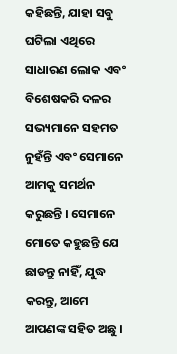କହିଛନ୍ତି, ଯାହା ସବୁ ଘଟିଲା ଏଥିରେ ସାଧାରଣ ଲୋକ ଏବଂ ବିଶେଷକରି ଦଳର ସଭ୍ୟମାନେ ସହମତ ନୁହଁନ୍ତି ଏବଂ ସେମାନେ ଆମକୁ ସମର୍ଥନ କରୁଛନ୍ତି । ସେମାନେ ମୋତେ କହୁଛନ୍ତି ଯେ ଛାଡନ୍ତୁ ନାହିଁ, ଯୁଦ୍ଧ କରନ୍ତୁ, ଆମେ ଆପଣଙ୍କ ସହିତ ଅଛୁ ।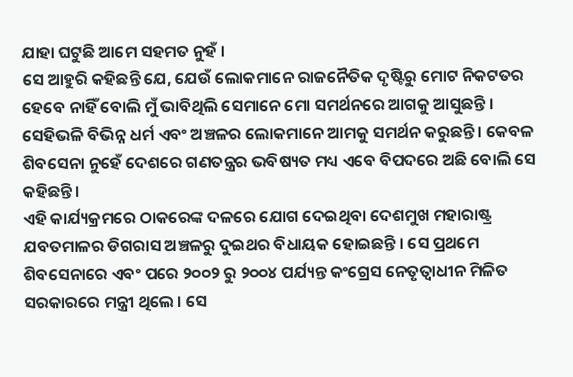ଯାହା ଘଟୁଛି ଆମେ ସହମତ ନୁହଁ ।
ସେ ଆହୁରି କହିଛନ୍ତି ଯେ, ଯେଉଁ ଲୋକମାନେ ରାଜନୈତିକ ଦୃଷ୍ଟିରୁ ମୋଟ ନିକଟତର ହେବେ ନାହିଁ ବୋଲି ମୁଁ ଭାବିଥିଲି ସେମାନେ ମୋ ସମର୍ଥନରେ ଆଗକୁ ଆସୁଛନ୍ତି । ସେହିଭଳି ବିଭିନ୍ନ ଧର୍ମ ଏବଂ ଅଞ୍ଚଳର ଲୋକମାନେ ଆମକୁ ସମର୍ଥନ କରୁଛନ୍ତି । କେବଳ ଶିବସେନା ନୁହେଁ ଦେଶରେ ଗଣତନ୍ତ୍ରର ଭବିଷ୍ୟତ ମଧ୍ୟ ଏବେ ବିପଦରେ ଅଛି ବୋଲି ସେ କହିଛନ୍ତି।
ଏହି କାର୍ଯ୍ୟକ୍ରମରେ ଠାକରେଙ୍କ ଦଳରେ ଯୋଗ ଦେଇଥିବା ଦେଶମୁଖ ମହାରାଷ୍ଟ୍ର ଯବତମାଳର ଡିଗରାସ ଅଞ୍ଚଳରୁ ଦୁଇଥର ବିଧାୟକ ହୋଇଛନ୍ତି । ସେ ପ୍ରଥମେ ଶିବସେନାରେ ଏବଂ ପରେ ୨୦୦୨ ରୁ ୨୦୦୪ ପର୍ଯ୍ୟନ୍ତ କଂଗ୍ରେସ ନେତୃତ୍ୱାଧୀନ ମିଳିତ ସରକାରରେ ମନ୍ତ୍ରୀ ଥିଲେ । ସେ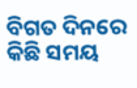ବିଗତ ଦିନରେ କିଛି ସମୟ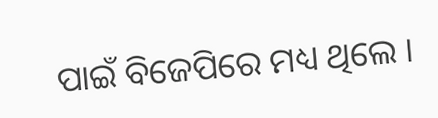ପାଇଁ ବିଜେପିରେ ମଧ୍ୟ ଥିଲେ ।